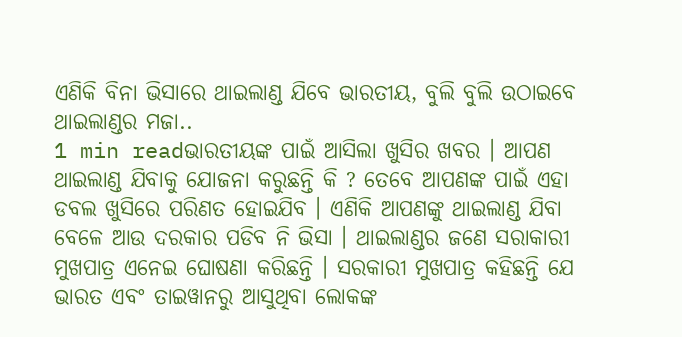ଏଣିକି ବିନା ଭିସାରେ ଥାଇଲାଣ୍ଡ ଯିବେ ଭାରତୀୟ, ବୁଲି ବୁଲି ଉଠାଇବେ ଥାଇଲାଣ୍ଡର ମଜା..
1 min readଭାରତୀୟଙ୍କ ପାଇଁ ଆସିଲା ଖୁସିର ଖବର । ଆପଣ ଥାଇଲାଣ୍ଡ ଯିବାକୁ ଯୋଜନା କରୁଛନ୍ତି କି ? ତେବେ ଆପଣଙ୍କ ପାଇଁ ଏହା ଡବଲ ଖୁସିରେ ପରିଣତ ହୋଇଯିବ । ଏଣିକି ଆପଣଙ୍କୁ ଥାଇଲାଣ୍ଡ ଯିବା ବେଳେ ଆଉ ଦରକାର ପଡିବ ନି ଭିସା । ଥାଇଲାଣ୍ଡର ଜଣେ ସରାକାରୀ ମୁଖପାତ୍ର ଏନେଇ ଘୋଷଣା କରିଛନ୍ତି । ସରକାରୀ ମୁଖପାତ୍ର କହିଛନ୍ତି ଯେ ଭାରତ ଏବଂ ତାଇୱାନରୁ ଆସୁଥିବା ଲୋକଙ୍କ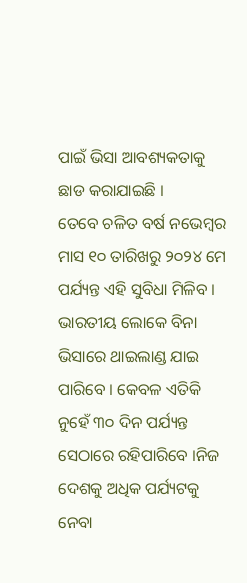ପାଇଁ ଭିସା ଆବଶ୍ୟକତାକୁ ଛାଡ କରାଯାଇଛି ।
ତେବେ ଚଳିତ ବର୍ଷ ନଭେମ୍ବର ମାସ ୧୦ ତାରିଖରୁ ୨୦୨୪ ମେ ପର୍ଯ୍ୟନ୍ତ ଏହି ସୁବିଧା ମିଳିବ । ଭାରତୀୟ ଲୋକେ ବିନା ଭିସାରେ ଥାଇଲାଣ୍ଡ ଯାଇ ପାରିବେ । କେବଳ ଏତିକି ନୁହେଁ ୩୦ ଦିନ ପର୍ଯ୍ୟନ୍ତ ସେଠାରେ ରହିପାରିବେ ।ନିଜ ଦେଶକୁ ଅଧିକ ପର୍ଯ୍ୟଟକୁ ନେବା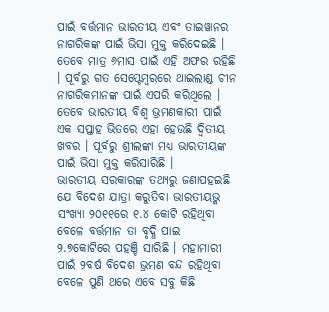ପାଇଁ ବର୍ତ୍ତମାନ ଭାରତୀୟ ଏବଂ ତାଇୱାନର ନାଗରିକଙ୍କ ପାଇଁ ଭିସା ମୁକ୍ତ କରିଦେଇଛି । ତେବେ ମାତ୍ର ୬ମାସ ପାଇଁ ଏହି ଅଫର ରହିଛି । ପୂର୍ବରୁ ଗତ ସେପ୍ଟେମ୍ବରରେ ଥାଇଲାଣ୍ଡ ଚୀନ ନାଗରିକମାନଙ୍କ ପାଇଁ ଏପରି କରିଥିଲେ । ତେବେ ଭାରତୀୟ ବିଶ୍ୱ ଭ୍ରମଣକାରୀ ପାଇଁ ଏକ ସପ୍ତାହ ଭିତରେ ଏହା ହେଉଛି ଦ୍ୱିତୀୟ ଖବର । ପୂର୍ବରୁ ଶ୍ରୀଲଙ୍କା ମଧ୍ୟ ଭାରତୀୟଙ୍କ ପାଇଁ ଭିସା ମୁକ୍ତ କରିସାରିଛି ।
ଭାରତୀୟ ସରକାରଙ୍କ ତଥ୍ୟରୁ ଜଣାପହଇଛି ଯେ ବିଦେଶ ଯାତ୍ରା କରୁତିବା ଭାରତୀୟଭ୍କ ସଂଖ୍ୟା ୨୦୧୧ରେ ୧.୪ କୋଟି ରହିଥିବା ବେଳେ ବର୍ତ୍ତମାନ ତା ବୃଦ୍ଧି ପାଇ ୨.୭କୋଟିରେ ପହଞ୍ଚି ସାରିଛି । ମହାମାରୀ ପାଇଁ ୨ବର୍ଷ ବିଦେଶ ଭ୍ରମଣ ବନ୍ଦ ରହିଥିବା ବେଳେ ପୁଣି ଥରେ ଏବେ ସବୁ କିଛି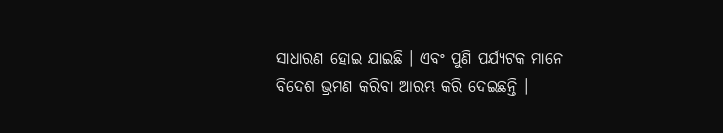ସାଧାରଣ ହୋଇ ଯାଇଛି । ଏବଂ ପୁଣି ପର୍ଯ୍ୟଟକ ମାନେ ବିଦେଶ ଭ୍ରମଣ କରିବା ଆରମ୍ଭ କରି ଦେଇଛନ୍ତି ।